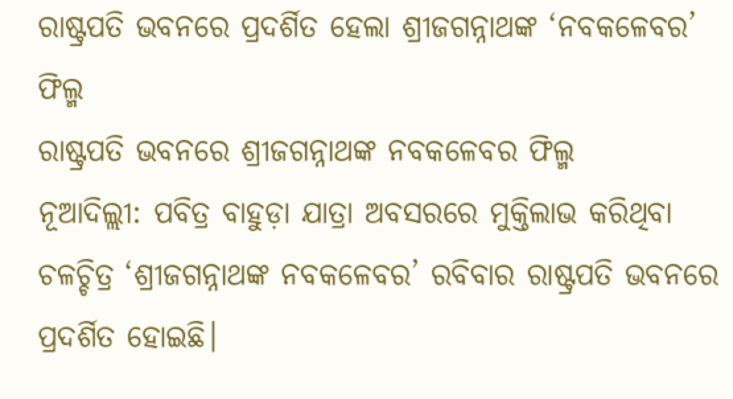ରାଷ୍ଟ୍ରପତି ଭବନରେ ପ୍ରଦର୍ଶିତ ହେଲା ଶ୍ରୀଜଗନ୍ନାଥଙ୍କ ‘ନବକଳେବର’ ଫିଲ୍ମ
ରାଷ୍ଟ୍ରପତି ଭବନରେ ଶ୍ରୀଜଗନ୍ନାଥଙ୍କ ନବକଳେବର ଫିଲ୍ମ
ନୂଆଦିଲ୍ଲୀ: ପବିତ୍ର ବାହୁଡ଼ା ଯାତ୍ରା ଅବସରରେ ମୁକ୍ତିଲାଭ କରିଥିବା ଚଳଚ୍ଚିତ୍ର ‘ଶ୍ରୀଜଗନ୍ନାଥଙ୍କ ନବକଳେବର’ ରବିବାର ରାଷ୍ଟ୍ରପତି ଭବନରେ ପ୍ରଦର୍ଶିତ ହୋଇଛି।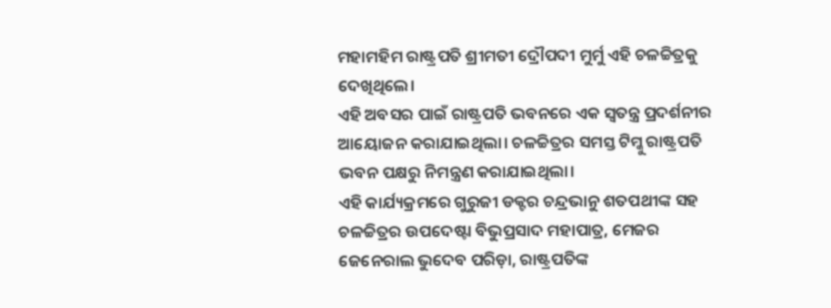ମହାମହିମ ରାଷ୍ଟ୍ରପତି ଶ୍ରୀମତୀ ଦ୍ରୌପଦୀ ମୁର୍ମୁ ଏହି ଚଳଚ୍ଚିତ୍ରକୁ ଦେଖିଥିଲେ।
ଏହି ଅବସର ପାଇଁ ରାଷ୍ଟ୍ରପତି ଭବନରେ ଏକ ସ୍ୱତନ୍ତ୍ର ପ୍ରଦର୍ଶନୀର ଆୟୋଜନ କରାଯାଇଥିଲା। ଚଳଚ୍ଚିତ୍ରର ସମସ୍ତ ଟିମ୍କୁ ରାଷ୍ଟ୍ରପତି ଭବନ ପକ୍ଷରୁ ନିମନ୍ତ୍ରଣ କରାଯାଇଥିଲା।
ଏହି କାର୍ଯ୍ୟକ୍ରମରେ ଗୁରୁଜୀ ଡକ୍ଟର ଚନ୍ଦ୍ରଭାନୁ ଶତପଥୀଙ୍କ ସହ ଚଳଚ୍ଚିତ୍ରର ଉପଦେଷ୍ଟା ବିଭୁପ୍ରସାଦ ମହାପାତ୍ର, ମେଜର ଜେନେରାଲ ଭୁଦେବ ପରିଡ଼ା, ରାଷ୍ଟ୍ରପତିଙ୍କ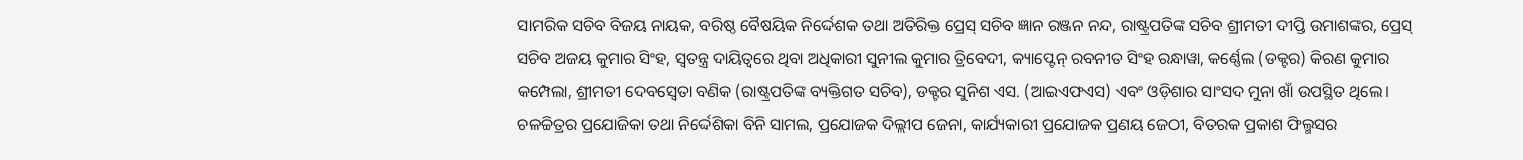ସାମରିକ ସଚିବ ବିଜୟ ନାୟକ, ବରିଷ୍ଠ ବୈଷୟିକ ନିର୍ଦ୍ଦେଶକ ତଥା ଅତିରିକ୍ତ ପ୍ରେସ୍ ସଚିବ ଜ୍ଞାନ ରଞ୍ଜନ ନନ୍ଦ, ରାଷ୍ଟ୍ରପତିଙ୍କ ସଚିବ ଶ୍ରୀମତୀ ଦୀପ୍ତି ଉମାଶଙ୍କର, ପ୍ରେସ୍ ସଚିବ ଅଜୟ କୁମାର ସିଂହ, ସ୍ୱତନ୍ତ୍ର ଦାୟିତ୍ୱରେ ଥିବା ଅଧିକାରୀ ସୁନୀଲ କୁମାର ତ୍ରିବେଦୀ, କ୍ୟାପ୍ଟେନ୍ ରବନୀତ ସିଂହ ରନ୍ଧାୱା, କର୍ଣ୍ଣେଲ (ଡକ୍ଟର) କିରଣ କୁମାର କମ୍ପେଲା, ଶ୍ରୀମତୀ ଦେବସ୍ୱେତା ବଣିକ (ରାଷ୍ଟ୍ରପତିଙ୍କ ବ୍ୟକ୍ତିଗତ ସଚିବ), ଡକ୍ଟର ସୁନିଶ ଏସ. (ଆଇଏଫଏସ) ଏବଂ ଓଡ଼ିଶାର ସାଂସଦ ମୁନା ଖାଁ ଉପସ୍ଥିତ ଥିଲେ।
ଚଳଚ୍ଚିତ୍ରର ପ୍ରଯୋଜିକା ତଥା ନିର୍ଦ୍ଦେଶିକା ବିନି ସାମଲ, ପ୍ରଯୋଜକ ଦିଲ୍ଲୀପ ଜେନା, କାର୍ଯ୍ୟକାରୀ ପ୍ରଯୋଜକ ପ୍ରଣୟ ଜେଠୀ, ବିତରକ ପ୍ରକାଶ ଫିଲ୍ମସର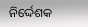ନିର୍ଦ୍ଦେଶକ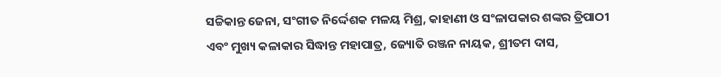ସଚ୍ଚିକାନ୍ତ ଜେନା, ସଂଗୀତ ନିର୍ଦ୍ଦେଶକ ମଳୟ ମିଶ୍ର, କାହାଣୀ ଓ ସଂଳାପକାର ଶଙ୍କର ତ୍ରିପାଠୀ ଏବଂ ମୁଖ୍ୟ କଳାକାର ସିଦ୍ଧାନ୍ତ ମହାପାତ୍ର, ଜ୍ୟୋତି ରଞ୍ଜନ ନାୟକ, ଶ୍ରୀତମ ଦାସ,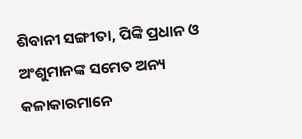ଶିବାନୀ ସଙ୍ଗୀତା, ପିଙ୍କି ପ୍ରଧାନ ଓ ଅଂଶୁମାନଙ୍କ ସମେତ ଅନ୍ୟ କଳାକାରମାନେ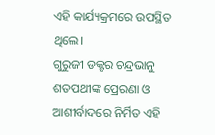ଏହି କାର୍ଯ୍ୟକ୍ରମରେ ଉପସ୍ଥିତ ଥିଲେ।
ଗୁରୁଜୀ ଡକ୍ଟର ଚନ୍ଦ୍ରଭାନୁ ଶତପଥୀଙ୍କ ପ୍ରେରଣା ଓ ଆଶୀର୍ବାଦରେ ନିର୍ମିତ ଏହି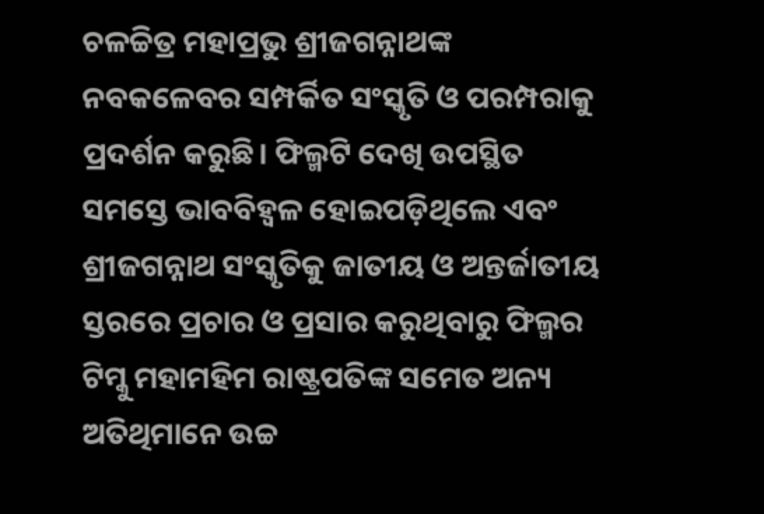ଚଳଚ୍ଚିତ୍ର ମହାପ୍ରଭୁ ଶ୍ରୀଜଗନ୍ନାଥଙ୍କ ନବକଳେବର ସମ୍ପର୍କିତ ସଂସ୍କୃତି ଓ ପରମ୍ପରାକୁ ପ୍ରଦର୍ଶନ କରୁଛି। ଫିଲ୍ମଟି ଦେଖି ଉପସ୍ଥିତ ସମସ୍ତେ ଭାବବିହ୍ୱଳ ହୋଇପଡ଼ିଥିଲେ ଏବଂ ଶ୍ରୀଜଗନ୍ନାଥ ସଂସ୍କୃତିକୁ ଜାତୀୟ ଓ ଅନ୍ତର୍ଜାତୀୟ ସ୍ତରରେ ପ୍ରଚାର ଓ ପ୍ରସାର କରୁଥିବାରୁ ଫିଲ୍ମର ଟିମ୍କୁ ମହାମହିମ ରାଷ୍ଟ୍ରପତିଙ୍କ ସମେତ ଅନ୍ୟ ଅତିଥିମାନେ ଉଚ୍ଚ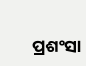ପ୍ରଶଂସା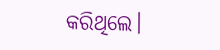କରିଥିଲେ।